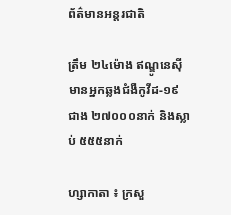ព័ត៌មានអន្តរជាតិ

ត្រឹម ២៤ម៉ោង ឥណ្ឌូនេស៊ី មានអ្នកឆ្លងជំងឺកូវីដ-១៩ ជាង ២៧០០០នាក់ និងស្លាប់ ៥៥៥នាក់

ហ្សាកាតា ៖ ក្រសួ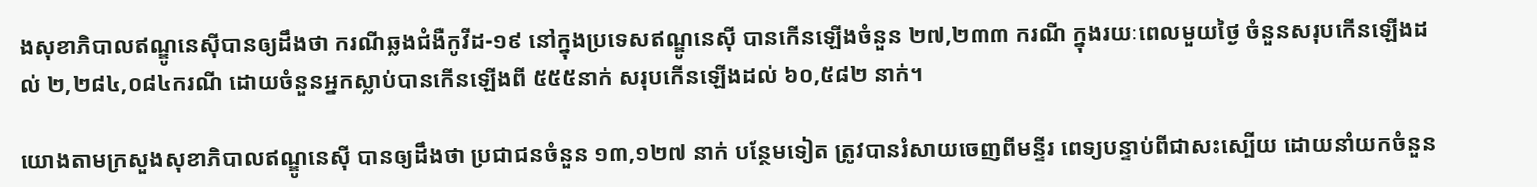ងសុខាភិបាលឥណ្ឌូនេស៊ីបានឲ្យដឹងថា ករណីឆ្លងជំងឺកូវីដ-១៩ នៅក្នុងប្រទេសឥណ្ឌូនេស៊ី បានកើនឡើងចំនួន ២៧,២៣៣ ករណី ក្នុងរយៈពេលមួយថ្ងៃ ចំនួនសរុបកើនឡើងដល់ ២,២៨៤,០៨៤ករណី ដោយចំនួនអ្នកស្លាប់បានកើនឡើងពី ៥៥៥នាក់ សរុបកើនឡើងដល់ ៦០,៥៨២ នាក់។

យោងតាមក្រសួងសុខាភិបាលឥណ្ឌូនេស៊ី បានឲ្យដឹងថា ប្រជាជនចំនួន ១៣,១២៧ នាក់ បន្ថែមទៀត ត្រូវបានរំសាយចេញពីមន្ទីរ ពេទ្យបន្ទាប់ពីជាសះស្បើយ ដោយនាំយកចំនួន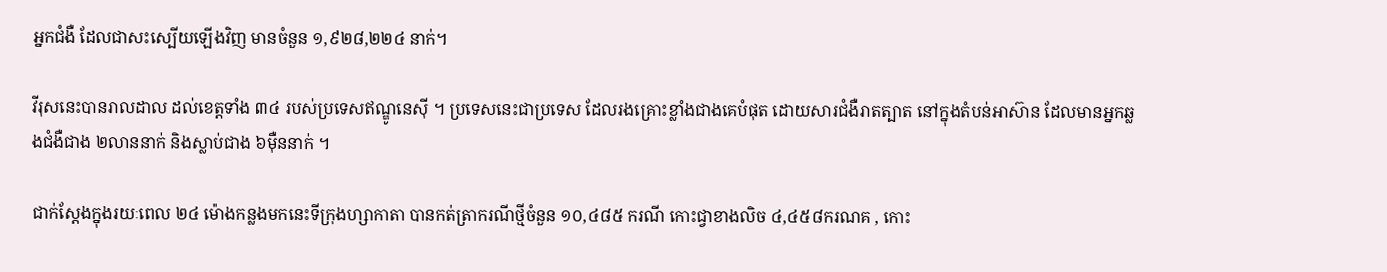អ្នកជំងឺ ដែលជាសះស្បើយឡើងវិញ មានចំនួន ១,៩២៨,២២៤ នាក់។

វីរុសនេះបានរាលដាល ដល់ខេត្តទាំង ៣៤ របស់ប្រទេសឥណ្ឌូនេស៊ី ។ ប្រទេសនេះជាប្រទេស ដែលរងគ្រោះខ្លាំងជាងគេបំផុត ដោយសារជំងឺរាតត្បាត នៅក្នុងតំបន់អាស៊ាន ដែលមានអ្នកឆ្លងជំងឺជាង ២លាននាក់ និងស្លាប់ជាង ៦ម៉ឺននាក់ ។

ជាក់ស្តែងក្នុងរយៈពេល ២៤ ម៉ោងកន្លងមកនេះទីក្រុងហ្សាកាតា បានកត់ត្រាករណីថ្មីចំនួន ១០,៤៨៥ ករណី កោះជ្វាខាងលិច ៤,៤៥៨ករណគ , កោះ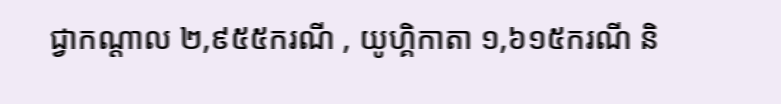ជ្វាកណ្តាល ២,៩៥៥ករណី , យូហ្គិកាតា ១,៦១៥ករណី និ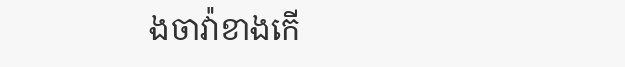ងចាវ៉ាខាងកើ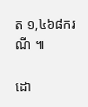ត ១,៤៦៨ករណី ៕

ដោ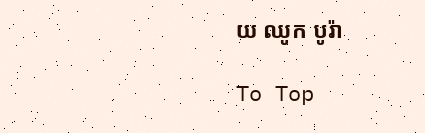យ ឈូក បូរ៉ា

To Top